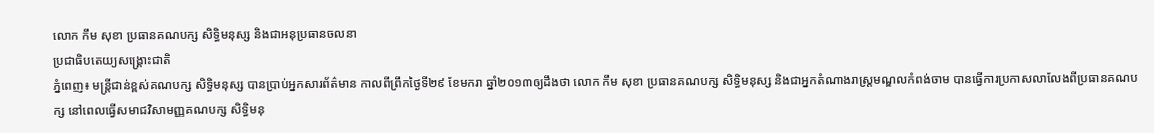លោក កឹម សុខា ប្រធានគណបក្ស សិទ្ធិមនុស្ស និងជាអនុប្រធានចលនា
ប្រជាធិបតេយ្យសង្គ្រោះជាតិ
ភ្នំពេញ៖ មន្ត្រីជាន់ខ្ពស់គណបក្ស សិទ្ធិមនុស្ស បានប្រាប់អ្នកសារព័ត៌មាន កាលពីព្រឹកថ្ងៃទី២៩ ខែមករា ឆ្នាំ២០១៣ឲ្យដឹងថា លោក កឹម សុខា ប្រធានគណបក្ស សិទ្ធិមនុស្ស និងជាអ្នកតំណាងរាស្ត្រមណ្ឌលកំពង់ចាម បានធ្វើការប្រកាសលាលែងពីប្រធានគណបក្ស នៅពេលធ្វើសមាជវិសាមញ្ញគណបក្ស សិទ្ធិមនុ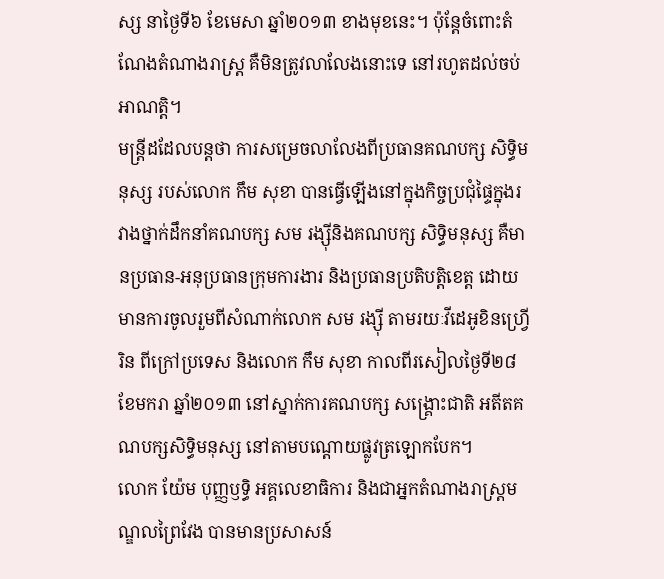ស្ស នាថ្ងៃទី៦ ខែមេសា ឆ្នាំ២០១៣ ខាងមុខនេះ។ ប៉ុន្តែចំពោះតំណែងតំណាងរាស្ត្រ គឺមិនត្រូវលាលែងនោះទេ នៅរហូតដល់ចប់អាណត្តិ។
មន្ត្រីដដែលបន្តថា ការសម្រេចលាលែងពីប្រធានគណបក្ស សិទ្ធិមនុស្ស របស់លោក កឹម សុខា បានធ្វើឡើងនៅក្នុងកិច្ចប្រជុំផ្ទៃក្នុងរវាងថ្នាក់ដឹកនាំគណបក្ស សម រង្ស៊ីនិងគណបក្ស សិទ្ធិមនុស្ស គឺមានប្រធាន-អនុប្រធានក្រុមការងារ និងប្រធានប្រតិបត្តិខេត្ត ដោយមានការចូលរួមពីសំណាក់លោក សម រង្ស៊ី តាមរយៈវីដេអូខិនហ្វ្រើរិន ពីក្រៅប្រទេស និងលោក កឹម សុខា កាលពីរសៀលថ្ងៃទី២៨ ខែមករា ឆ្នាំ២០១៣ នៅស្នាក់ការគណបក្ស សង្គ្រោះជាតិ អតីតគណបក្សសិទ្ធិមនុស្ស នៅតាមបណ្តោយផ្លូវត្រឡោកបែក។
លោក យ៉ែម បុញ្ញឫទ្ធិ អគ្គលេខាធិការ និងជាអ្នកតំណាងរាស្ត្រមណ្ឌលព្រៃវែង បានមានប្រសាសន៍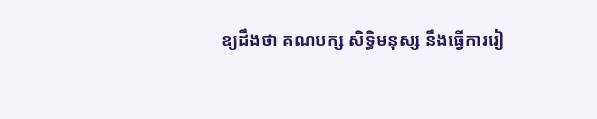ឧ្យដឹងថា គណបក្ស សិទ្ធិមនុស្ស នឹងធ្វើការរៀ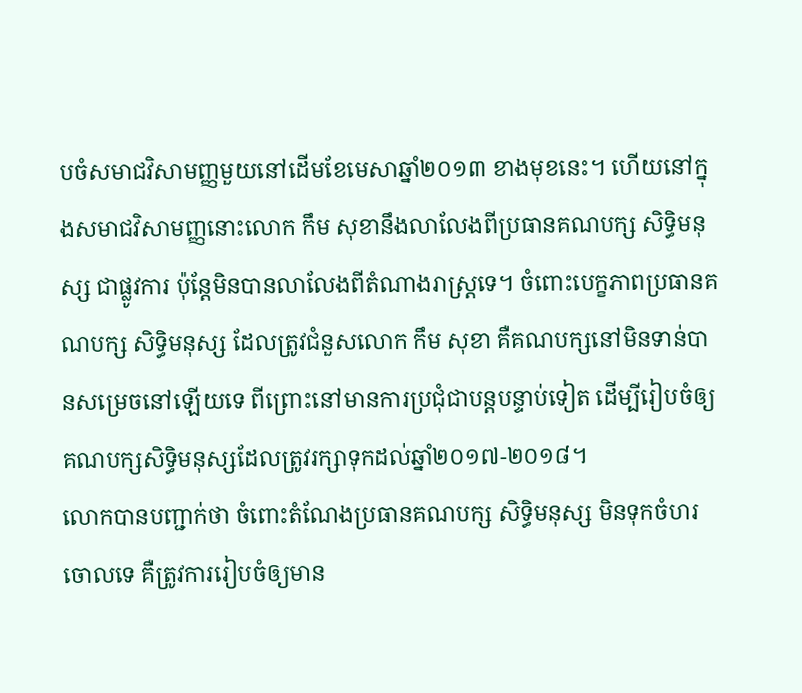បចំសមាជវិសាមញ្ញមួយនៅដើមខែមេសាឆ្នាំ២០១៣ ខាងមុខនេះ។ ហើយនៅក្នុងសមាជវិសាមញ្ញនោះលោក កឹម សុខានឹងលាលែងពីប្រធានគណបក្ស សិទ្ធិមនុស្ស ជាផ្លូវការ ប៉ុន្តែមិនបានលាលែងពីតំណាងរាស្ត្រទេ។ ចំពោះបេក្ខភាពប្រធានគណបក្ស សិទ្ធិមនុស្ស ដែលត្រូវជំនួសលោក កឹម សុខា គឺគណបក្សនៅមិនទាន់បានសម្រេចនៅឡើយទេ ពីព្រោះនៅមានការប្រជុំជាបន្តបន្ទាប់ទៀត ដើម្បីរៀបចំឲ្យគណបក្សសិទ្ធិមនុស្សដែលត្រូវរក្សាទុកដល់ឆ្នាំ២០១៧-២០១៨។
លោកបានបញ្ជាក់ថា ចំពោះតំណែងប្រធានគណបក្ស សិទ្ធិមនុស្ស មិនទុកចំហរចោលទេ គឺត្រូវការរៀបចំឲ្យមាន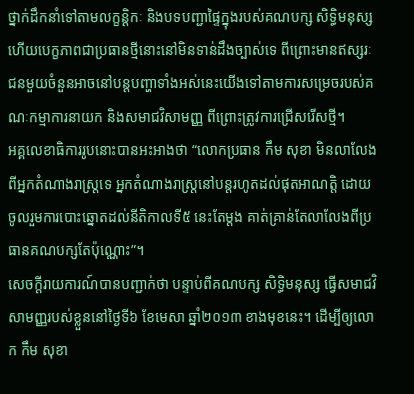ថ្នាក់ដឹកនាំទៅតាមលក្ខន្តិកៈ និងបទបញ្ជាផ្ទៃក្នុងរបស់គណបក្ស សិទ្ធិមនុស្ស ហើយបេក្ខភាពជាប្រធានថ្មីនោះនៅមិនទាន់ដឹងច្បាស់ទេ ពីព្រោះមានឥស្សរៈជនមួយចំនួនអាចនៅបន្តបញ្ហាទាំងអស់នេះយើងទៅតាមការសម្រេចរបស់គណៈកម្មាការនាយក និងសមាជវិសាមញ្ញ ពីព្រោះត្រូវការជ្រើសរើសថ្មី។
អគ្គលេខាធិការរូបនោះបានអះអាងថា “លោកប្រធាន កឹម សុខា មិនលាលែងពីអ្នកតំណាងរាស្ត្រទេ អ្នកតំណាងរាស្ត្រនៅបន្តរហូតដល់ផុតអាណត្តិ ដោយចូលរួមការបោះឆ្នោតដល់នីតិកាលទី៥ នេះតែម្តង គាត់គ្រាន់តែលាលែងពីប្រធានគណបក្សតែប៉ុណ្ណោះ”។
សេចក្តីរាយការណ៍បានបញ្ជាក់ថា បន្ទាប់ពីគណបក្ស សិទ្ធិមនុស្ស ធ្វើសមាជវិសាមញ្ញរបស់ខ្លួននៅថ្ងៃទី៦ ខែមេសា ឆ្នាំ២០១៣ ខាងមុខនេះ។ ដើម្បីឲ្យលោក កឹម សុខា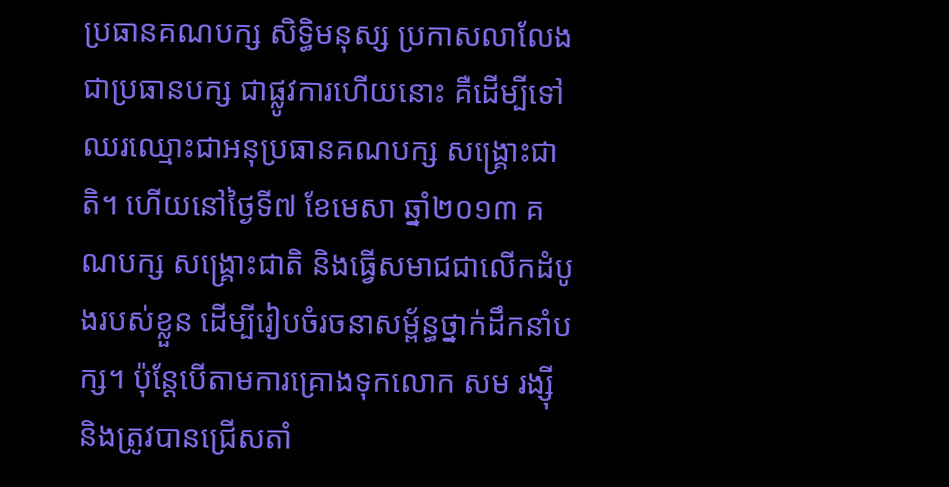ប្រធានគណបក្ស សិទ្ធិមនុស្ស ប្រកាសលាលែងជាប្រធានបក្ស ជាផ្លូវការហើយនោះ គឺដើម្បីទៅឈរឈ្មោះជាអនុប្រធានគណបក្ស សង្គ្រោះជាតិ។ ហើយនៅថ្ងៃទី៧ ខែមេសា ឆ្នាំ២០១៣ គណបក្ស សង្គ្រោះជាតិ និងធ្វើសមាជជាលើកដំបូងរបស់ខ្លួន ដើម្បីរៀបចំរចនាសម្ព័ន្ធថ្នាក់ដឹកនាំបក្ស។ ប៉ុន្តែបើតាមការគ្រោងទុកលោក សម រង្ស៊ី និងត្រូវបានជ្រើសតាំ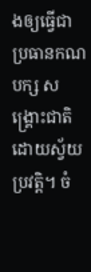ងឲ្យធ្វើជាប្រធានកណបក្ស សង្គ្រោះជាតិ ដោយស្វ័យប្រវត្តិ។ ចំ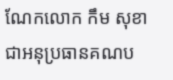ណែកលោក កឹម សុខា ជាអនុប្រធានគណប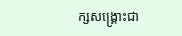ក្សសង្គ្រោះជា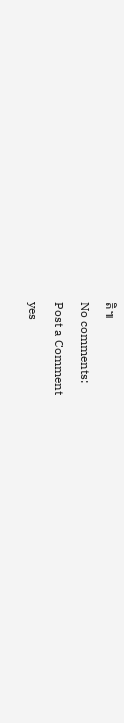តិ៕
No comments:
Post a Comment
yes